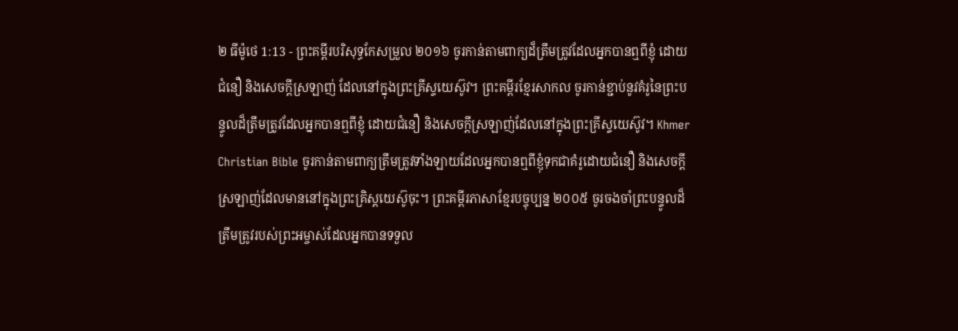២ ធីម៉ូថេ 1:13 - ព្រះគម្ពីរបរិសុទ្ធកែសម្រួល ២០១៦ ចូរកាន់តាមពាក្យដ៏ត្រឹមត្រូវដែលអ្នកបានឮពីខ្ញុំ ដោយជំនឿ និងសេចក្ដីស្រឡាញ់ ដែលនៅក្នុងព្រះគ្រីស្ទយេស៊ូវ។ ព្រះគម្ពីរខ្មែរសាកល ចូរកាន់ខ្ជាប់នូវគំរូនៃព្រះបន្ទូលដ៏ត្រឹមត្រូវដែលអ្នកបានឮពីខ្ញុំ ដោយជំនឿ និងសេចក្ដីស្រឡាញ់ដែលនៅក្នុងព្រះគ្រីស្ទយេស៊ូវ។ Khmer Christian Bible ចូរកាន់តាមពាក្យត្រឹមត្រូវទាំងឡាយដែលអ្នកបានឮពីខ្ញុំទុកជាគំរូដោយជំនឿ និងសេចក្ដីស្រឡាញ់ដែលមាននៅក្នុងព្រះគ្រិស្ដយេស៊ូចុះ។ ព្រះគម្ពីរភាសាខ្មែរបច្ចុប្បន្ន ២០០៥ ចូរចងចាំព្រះបន្ទូលដ៏ត្រឹមត្រូវរបស់ព្រះអម្ចាស់ដែលអ្នកបានទទួល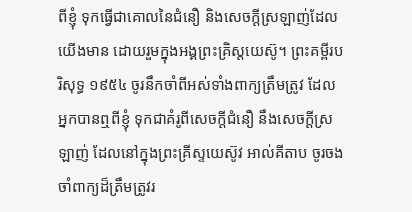ពីខ្ញុំ ទុកធ្វើជាគោលនៃជំនឿ និងសេចក្ដីស្រឡាញ់ដែលយើងមាន ដោយរួមក្នុងអង្គព្រះគ្រិស្តយេស៊ូ។ ព្រះគម្ពីរបរិសុទ្ធ ១៩៥៤ ចូរនឹកចាំពីអស់ទាំងពាក្យត្រឹមត្រូវ ដែលអ្នកបានឮពីខ្ញុំ ទុកជាគំរូពីសេចក្ដីជំនឿ នឹងសេចក្ដីស្រឡាញ់ ដែលនៅក្នុងព្រះគ្រីស្ទយេស៊ូវ អាល់គីតាប ចូរចងចាំពាក្យដ៏ត្រឹមត្រូវរ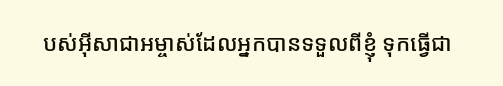បស់អ៊ីសាជាអម្ចាស់ដែលអ្នកបានទទួលពីខ្ញុំ ទុកធ្វើជា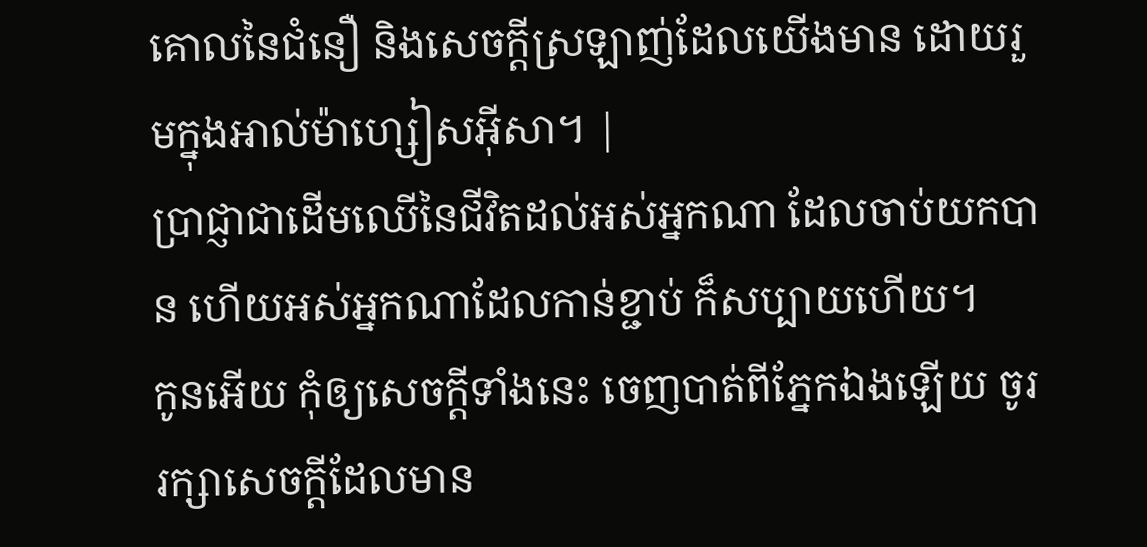គោលនៃជំនឿ និងសេចក្ដីស្រឡាញ់ដែលយើងមាន ដោយរួមក្នុងអាល់ម៉ាហ្សៀសអ៊ីសា។ |
ប្រាជ្ញាជាដើមឈើនៃជីវិតដល់អស់អ្នកណា ដែលចាប់យកបាន ហើយអស់អ្នកណាដែលកាន់ខ្ជាប់ ក៏សប្បាយហើយ។
កូនអើយ កុំឲ្យសេចក្ដីទាំងនេះ ចេញបាត់ពីភ្នែកឯងឡើយ ចូររក្សាសេចក្ដីដែលមាន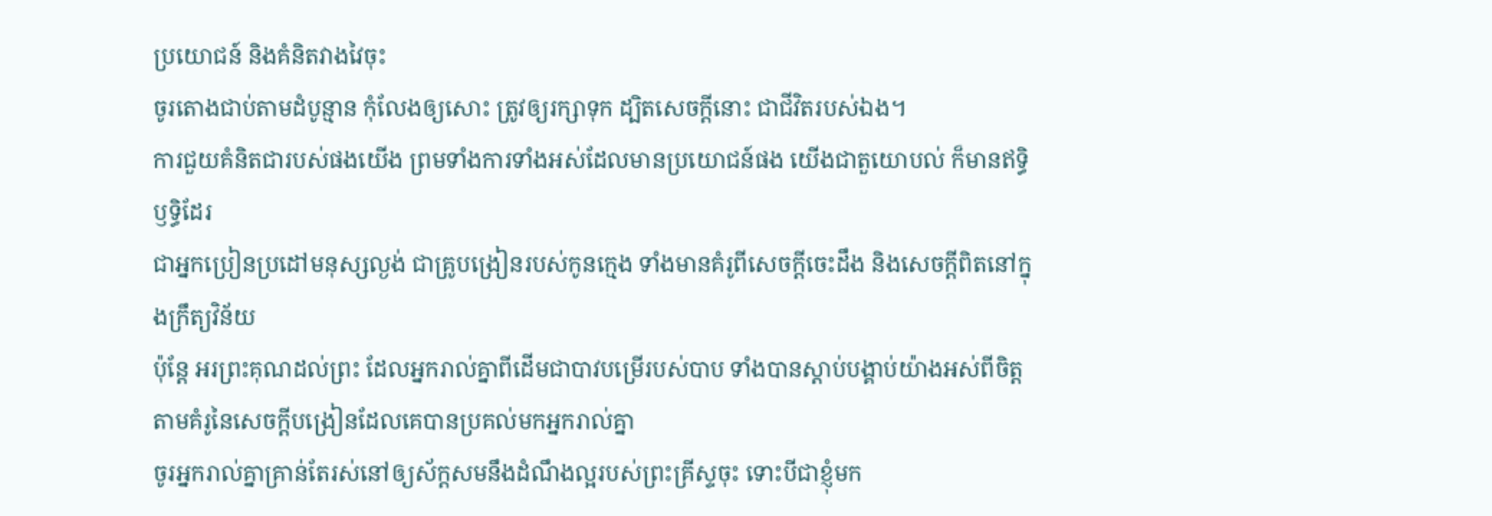ប្រយោជន៍ និងគំនិតវាងវៃចុះ
ចូរតោងជាប់តាមដំបូន្មាន កុំលែងឲ្យសោះ ត្រូវឲ្យរក្សាទុក ដ្បិតសេចក្ដីនោះ ជាជីវិតរបស់ឯង។
ការជួយគំនិតជារបស់ផងយើង ព្រមទាំងការទាំងអស់ដែលមានប្រយោជន៍ផង យើងជាតួយោបល់ ក៏មានឥទ្ធិឫទ្ធិដែរ
ជាអ្នកប្រៀនប្រដៅមនុស្សល្ងង់ ជាគ្រូបង្រៀនរបស់កូនក្មេង ទាំងមានគំរូពីសេចក្តីចេះដឹង និងសេចក្តីពិតនៅក្នុងក្រឹត្យវិន័យ
ប៉ុន្តែ អរព្រះគុណដល់ព្រះ ដែលអ្នករាល់គ្នាពីដើមជាបាវបម្រើរបស់បាប ទាំងបានស្តាប់បង្គាប់យ៉ាងអស់ពីចិត្ត តាមគំរូនៃសេចក្ដីបង្រៀនដែលគេបានប្រគល់មកអ្នករាល់គ្នា
ចូរអ្នករាល់គ្នាគ្រាន់តែរស់នៅឲ្យស័ក្តសមនឹងដំណឹងល្អរបស់ព្រះគ្រីស្ទចុះ ទោះបីជាខ្ញុំមក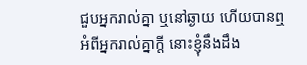ជួបអ្នករាល់គ្នា ឬនៅឆ្ងាយ ហើយបានឮអំពីអ្នករាល់គ្នាក្តី នោះខ្ញុំនឹងដឹង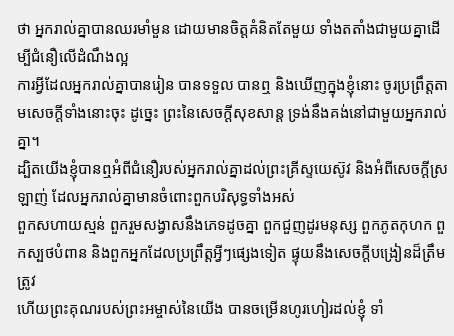ថា អ្នករាល់គ្នាបានឈរមាំមួន ដោយមានចិត្តគំនិតតែមួយ ទាំងតតាំងជាមួយគ្នាដើម្បីជំនឿលើដំណឹងល្អ
ការអ្វីដែលអ្នករាល់គ្នាបានរៀន បានទទួល បានឮ និងឃើញក្នុងខ្ញុំនោះ ចូរប្រព្រឹត្តតាមសេចក្ដីទាំងនោះចុះ ដូច្នេះ ព្រះនៃសេចក្ដីសុខសាន្ត ទ្រង់នឹងគង់នៅជាមួយអ្នករាល់គ្នា។
ដ្បិតយើងខ្ញុំបានឮអំពីជំនឿរបស់អ្នករាល់គ្នាដល់ព្រះគ្រីស្ទយេស៊ូវ និងអំពីសេចក្តីស្រឡាញ់ ដែលអ្នករាល់គ្នាមានចំពោះពួកបរិសុទ្ធទាំងអស់
ពួកសហាយស្មន់ ពួករួមសង្វាសនឹងភេទដូចគ្នា ពួកជួញដូរមនុស្ស ពួកភូតកុហក ពួកស្បថបំពាន និងពួកអ្នកដែលប្រព្រឹត្តអ្វីៗផ្សេងទៀត ផ្ទុយនឹងសេចក្ដីបង្រៀនដ៏ត្រឹមត្រូវ
ហើយព្រះគុណរបស់ព្រះអម្ចាស់នៃយើង បានចម្រើនហូរហៀរដល់ខ្ញុំ ទាំ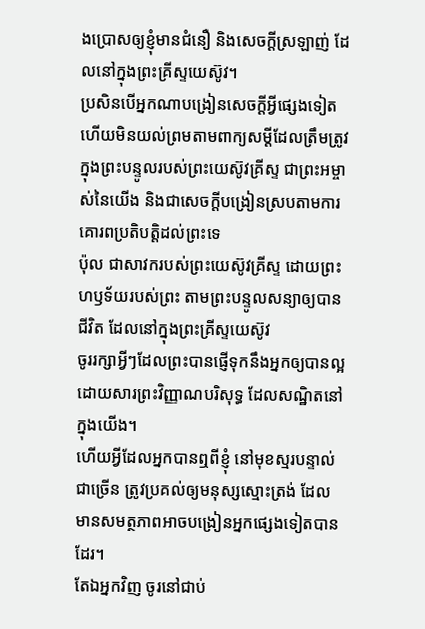ងប្រោសឲ្យខ្ញុំមានជំនឿ និងសេចក្ដីស្រឡាញ់ ដែលនៅក្នុងព្រះគ្រីស្ទយេស៊ូវ។
ប្រសិនបើអ្នកណាបង្រៀនសេចក្ដីអ្វីផ្សេងទៀត ហើយមិនយល់ព្រមតាមពាក្យសម្ដីដែលត្រឹមត្រូវ ក្នុងព្រះបន្ទូលរបស់ព្រះយេស៊ូវគ្រីស្ទ ជាព្រះអម្ចាស់នៃយើង និងជាសេចក្ដីបង្រៀនស្របតាមការគោរពប្រតិបត្តិដល់ព្រះទេ
ប៉ុល ជាសាវករបស់ព្រះយេស៊ូវគ្រីស្ទ ដោយព្រះហឫទ័យរបស់ព្រះ តាមព្រះបន្ទូលសន្យាឲ្យបានជីវិត ដែលនៅក្នុងព្រះគ្រីស្ទយេស៊ូវ
ចូររក្សាអ្វីៗដែលព្រះបានផ្ញើទុកនឹងអ្នកឲ្យបានល្អ ដោយសារព្រះវិញ្ញាណបរិសុទ្ធ ដែលសណ្ឋិតនៅក្នុងយើង។
ហើយអ្វីដែលអ្នកបានឮពីខ្ញុំ នៅមុខស្មរបន្ទាល់ជាច្រើន ត្រូវប្រគល់ឲ្យមនុស្សស្មោះត្រង់ ដែលមានសមត្ថភាពអាចបង្រៀនអ្នកផ្សេងទៀតបានដែរ។
តែឯអ្នកវិញ ចូរនៅជាប់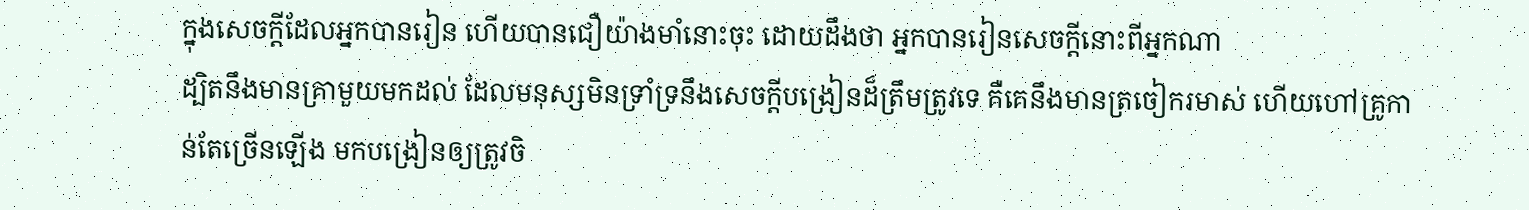ក្នុងសេចក្ដីដែលអ្នកបានរៀន ហើយបានជឿយ៉ាងមាំនោះចុះ ដោយដឹងថា អ្នកបានរៀនសេចក្ដីនោះពីអ្នកណា
ដ្បិតនឹងមានគ្រាមួយមកដល់ ដែលមនុស្សមិនទ្រាំទ្រនឹងសេចក្ដីបង្រៀនដ៏ត្រឹមត្រូវទេ គឺគេនឹងមានត្រចៀករមាស់ ហើយហៅគ្រូកាន់តែច្រើនឡើង មកបង្រៀនឲ្យត្រូវចិ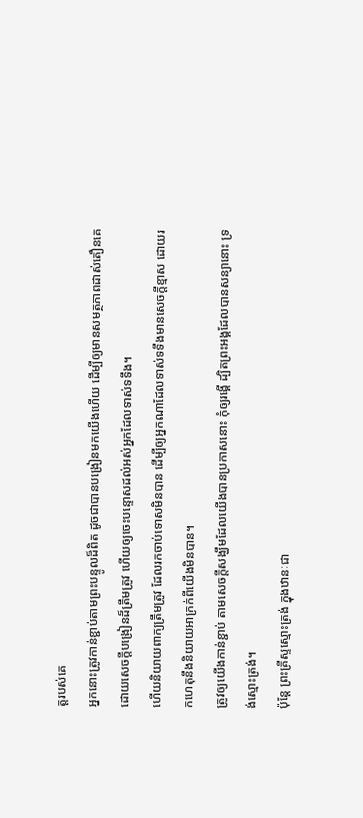ត្តរបស់គេ
អ្នកនោះត្រូវកាន់ខ្ជាប់តាមព្រះបន្ទូលដ៏ពិត ដូចជាបានបង្រៀនមកយើងហើយ ដើម្បីឲ្យមានសមត្ថភាពដាស់តឿនគេ ដោយសេចក្ដីបង្រៀនដ៏ត្រឹមត្រូវ ហើយឲ្យចេះបន្ទោសដល់អស់អ្នកដែលទាស់ទទឹង។
ហើយនិយាយពាក្យត្រឹមត្រូវ ដែលរកចាប់ទោសមិនបាន ដើម្បីឲ្យអ្នកណាដែលទាស់ទទឹងមានសេចក្ដីខ្មាស ដោយរកហេតុនឹងនិយាយអាក្រក់ពីយើងមិនបាន។
ត្រូវឲ្យយើងកាន់ខ្ជាប់ តាមសេចក្តីសង្ឃឹមដែលយើងបានប្រកាសនោះ កុំឲ្យរង្គើ ដ្បិតព្រះអង្គដែលបានសន្យានោះ ទ្រង់ស្មោះត្រង់។
ប៉ុន្តែ ព្រះគ្រីស្ទស្មោះត្រង់ ក្នុងឋានៈជា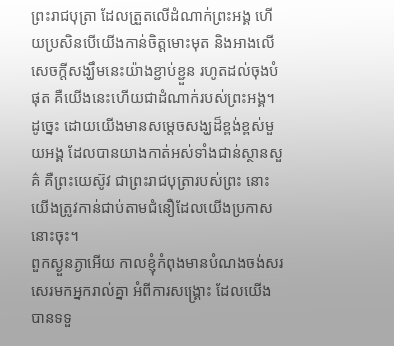ព្រះរាជបុត្រា ដែលត្រួតលើដំណាក់ព្រះអង្គ ហើយប្រសិនបើយើងកាន់ចិត្តមោះមុត និងអាងលើសេចក្តីសង្ឃឹមនេះយ៉ាងខ្ជាប់ខ្ជួន រហូតដល់ចុងបំផុត គឺយើងនេះហើយជាដំណាក់របស់ព្រះអង្គ។
ដូច្នេះ ដោយយើងមានសម្តេចសង្ឃដ៏ខ្ពង់ខ្ពស់មួយអង្គ ដែលបានយាងកាត់អស់ទាំងជាន់ស្ថានសួគ៌ គឺព្រះយេស៊ូវ ជាព្រះរាជបុត្រារបស់ព្រះ នោះយើងត្រូវកាន់ជាប់តាមជំនឿដែលយើងប្រកាសនោះចុះ។
ពួកស្ងួនភ្ងាអើយ កាលខ្ញុំកំពុងមានបំណងចង់សរសេរមកអ្នករាល់គ្នា អំពីការសង្គ្រោះ ដែលយើងបានទទួ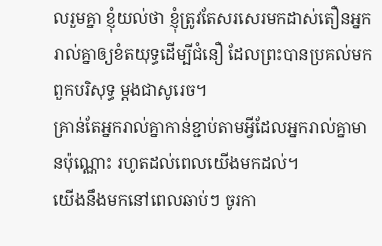លរួមគ្នា ខ្ញុំយល់ថា ខ្ញុំត្រូវតែសរសេរមកដាស់តឿនអ្នករាល់គ្នាឲ្យខំតយុទ្ធដើម្បីជំនឿ ដែលព្រះបានប្រគល់មកពួកបរិសុទ្ធ ម្ដងជាសូរេច។
គ្រាន់តែអ្នករាល់គ្នាកាន់ខ្ជាប់តាមអ្វីដែលអ្នករាល់គ្នាមានប៉ុណ្ណោះ រហូតដល់ពេលយើងមកដល់។
យើងនឹងមកនៅពេលឆាប់ៗ ចូរកា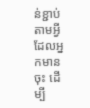ន់ខ្ជាប់តាមអ្វីដែលអ្នកមានចុះ ដើម្បី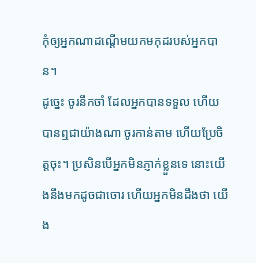កុំឲ្យអ្នកណាដណ្តើមយកមកុដរបស់អ្នកបាន។
ដូច្នេះ ចូរនឹកចាំ ដែលអ្នកបានទទួល ហើយបានឮជាយ៉ាងណា ចូរកាន់តាម ហើយប្រែចិត្តចុះ។ ប្រសិនបើអ្នកមិនភ្ញាក់ខ្លួនទេ នោះយើងនឹងមកដូចជាចោរ ហើយអ្នកមិនដឹងថា យើង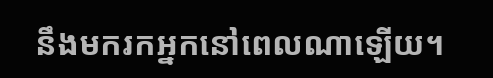នឹងមករកអ្នកនៅពេលណាឡើយ។